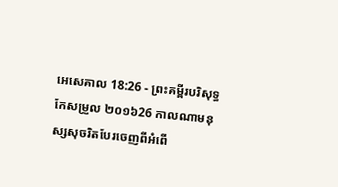អេសេគាល 18:26 - ព្រះគម្ពីរបរិសុទ្ធកែសម្រួល ២០១៦26 កាលណាមនុស្សសុចរិតបែរចេញពីអំពើ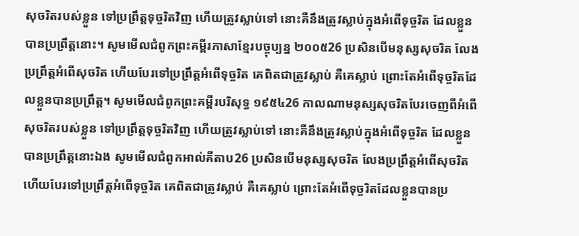សុចរិតរបស់ខ្លួន ទៅប្រព្រឹត្តទុច្ចរិតវិញ ហើយត្រូវស្លាប់ទៅ នោះគឺនឹងត្រូវស្លាប់ក្នុងអំពើទុច្ចរិត ដែលខ្លួនបានប្រព្រឹត្តនោះ។ សូមមើលជំពូកព្រះគម្ពីរភាសាខ្មែរបច្ចុប្បន្ន ២០០៥26 ប្រសិនបើមនុស្សសុចរិត លែងប្រព្រឹត្តអំពើសុចរិត ហើយបែរទៅប្រព្រឹត្តអំពើទុច្ចរិត គេពិតជាត្រូវស្លាប់ គឺគេស្លាប់ ព្រោះតែអំពើទុច្ចរិតដែលខ្លួនបានប្រព្រឹត្ត។ សូមមើលជំពូកព្រះគម្ពីរបរិសុទ្ធ ១៩៥៤26 កាលណាមនុស្សសុចរិតបែរចេញពីអំពើសុចរិតរបស់ខ្លួន ទៅប្រព្រឹត្តទុច្ចរិតវិញ ហើយត្រូវស្លាប់ទៅ នោះគឺនឹងត្រូវស្លាប់ក្នុងអំពើទុច្ចរិត ដែលខ្លួនបានប្រព្រឹត្តនោះឯង សូមមើលជំពូកអាល់គីតាប26 ប្រសិនបើមនុស្សសុចរិត លែងប្រព្រឹត្តអំពើសុចរិត ហើយបែរទៅប្រព្រឹត្តអំពើទុច្ចរិត គេពិតជាត្រូវស្លាប់ គឺគេស្លាប់ ព្រោះតែអំពើទុច្ចរិតដែលខ្លួនបានប្រ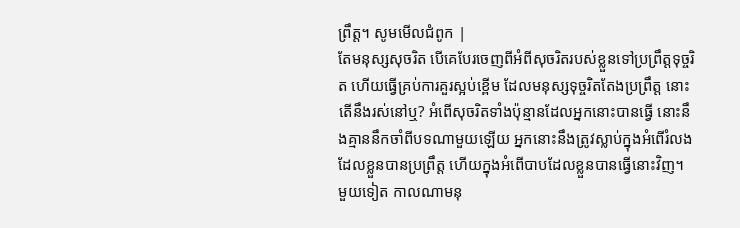ព្រឹត្ត។ សូមមើលជំពូក |
តែមនុស្សសុចរិត បើគេបែរចេញពីអំពីសុចរិតរបស់ខ្លួនទៅប្រព្រឹត្តទុច្ចរិត ហើយធ្វើគ្រប់ការគួរស្អប់ខ្ពើម ដែលមនុស្សទុច្ចរិតតែងប្រព្រឹត្ត នោះតើនឹងរស់នៅឬ? អំពើសុចរិតទាំងប៉ុន្មានដែលអ្នកនោះបានធ្វើ នោះនឹងគ្មាននឹកចាំពីបទណាមួយឡើយ អ្នកនោះនឹងត្រូវស្លាប់ក្នុងអំពើរំលងដែលខ្លួនបានប្រព្រឹត្ត ហើយក្នុងអំពើបាបដែលខ្លួនបានធ្វើនោះវិញ។
មួយទៀត កាលណាមនុ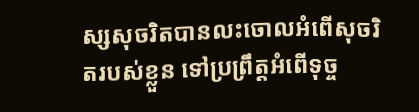ស្សសុចរិតបានលះចោលអំពើសុចរិតរបស់ខ្លួន ទៅប្រព្រឹត្តអំពើទុច្ច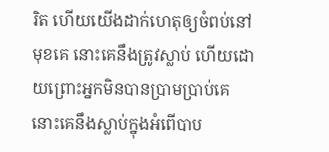រិត ហើយយើងដាក់ហេតុឲ្យចំពប់នៅមុខគេ នោះគេនឹងត្រូវស្លាប់ ហើយដោយព្រោះអ្នកមិនបានប្រាមប្រាប់គេ នោះគេនឹងស្លាប់ក្នុងអំពើបាប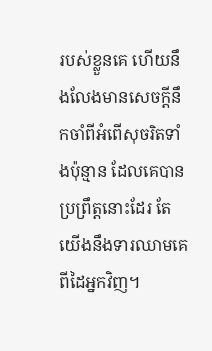របស់ខ្លួនគេ ហើយនឹងលែងមានសេចក្ដីនឹកចាំពីអំពើសុចរិតទាំងប៉ុន្មាន ដែលគេបានប្រព្រឹត្តនោះដែរ តែយើងនឹងទារឈាមគេពីដៃអ្នកវិញ។